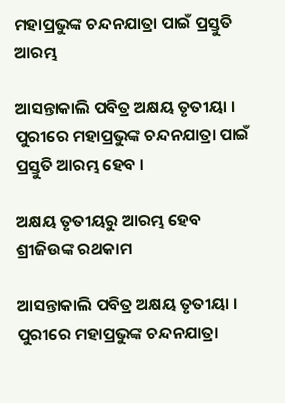ମହାପ୍ରଭୁଙ୍କ ଚନ୍ଦନଯାତ୍ରା ପାଇଁ ପ୍ରସ୍ତୁତି ଆରମ୍ଭ

ଆସନ୍ତାକାଲି ପବିତ୍ର ଅକ୍ଷୟ ତୃତୀୟା । ପୁରୀରେ ମହାପ୍ରଭୁଙ୍କ ଚନ୍ଦନଯାତ୍ରା ପାଇଁ ପ୍ରସ୍ତୁତି ଆରମ୍ଭ ହେବ ।

ଅକ୍ଷୟ ତୃତୀୟରୁ ଆରମ୍ଭ ହେବ ଶ୍ରୀଜିଉଙ୍କ ରଥକାମ

ଆସନ୍ତାକାଲି ପବିତ୍ର ଅକ୍ଷୟ ତୃତୀୟା । ପୁରୀରେ ମହାପ୍ରଭୁଙ୍କ ଚନ୍ଦନଯାତ୍ରା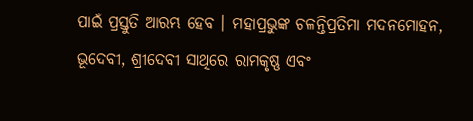ପାଇଁ ପ୍ରସ୍ତୁତି ଆରମ୍ଭ ହେବ । ମହାପ୍ରଭୁଙ୍କ ଚଳନ୍ତିପ୍ରତିମା ମଦନମୋହନ, ଭୂଦେବୀ, ଶ୍ରୀଦେବୀ ସାଥିରେ ରାମକୃଷ୍ଣ ଏବଂ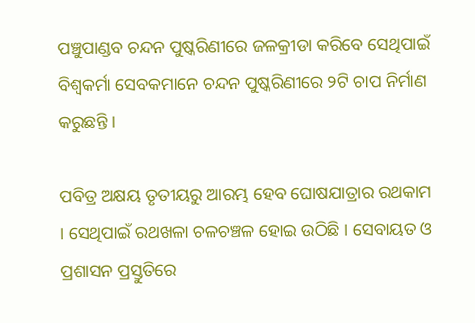ପଞ୍ଚୁପାଣ୍ଡବ ଚନ୍ଦନ ପୁଷ୍କରିଣୀରେ ଜଳକ୍ରୀଡା କରିବେ ସେଥିପାଇଁ ବିଶ୍ୱକର୍ମା ସେବକମାନେ ଚନ୍ଦନ ପୁଷ୍କରିଣୀରେ ୨ଟି ଚାପ ନିର୍ମାଣ କରୁଛନ୍ତି ।

ପବିତ୍ର ଅକ୍ଷୟ ତୃତୀୟରୁ ଆରମ୍ଭ ହେବ ଘୋଷଯାତ୍ରାର ରଥକାମ । ସେଥିପାଇଁ ରଥଖଳା ଚଳଚଞ୍ଚଳ ହୋଇ ଉଠିଛି । ସେବାୟତ ଓ ପ୍ରଶାସନ ପ୍ରସ୍ତୁତିରେ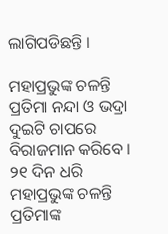ଲାଗିପଡିଛନ୍ତି ।

ମହାପ୍ରଭୁଙ୍କ ଚଳନ୍ତି ପ୍ରତିମା ନନ୍ଦା ଓ ଭଦ୍ରା ଦୁଇଟି ଚାପରେ ବିରାଜମାନ କରିବେ । ୨୧ ଦିନ ଧରି ମହାପ୍ରଭୁଙ୍କ ଚଳନ୍ତି ପ୍ରତିମାଙ୍କ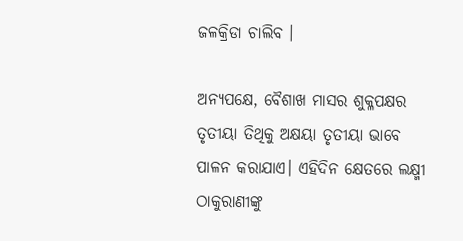ଜଳକ୍ରିଡା ଚାଲିବ ।

ଅନ୍ୟପକ୍ଷେ, ବୈଶାଖ ମାସର ଶୁକ୍ଳପକ୍ଷର ତୃତୀୟା ତିଥିକୁ ଅକ୍ଷୟା ତୃତୀୟା ଭାବେ ପାଳନ କରାଯାଏ। ଏହିଦିନ କ୍ଷେତରେ ଲକ୍ଷ୍ମୀ ଠାକୁରାଣୀଙ୍କୁ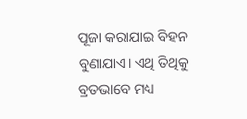ପୂଜା କରାଯାଇ ବିହନ ବୁଣାଯାଏ। ଏଥି ତିଥିକୁ ବ୍ରତଭାବେ ମଧ୍ୟ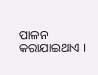ପାଳନ କରାଯାଇଥାଏ ।